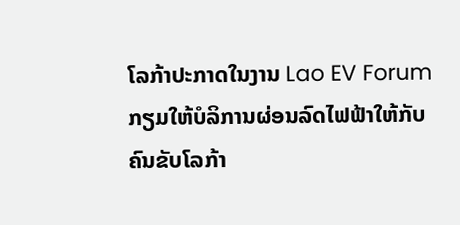ໂລກ້າປະກາດໃນງານ Lao EV Forum ກຽມໃຫ້ບໍລິການຜ່ອນລົດໄຟຟ້າໃຫ້ກັບຄົນຂັບໂລກ້າ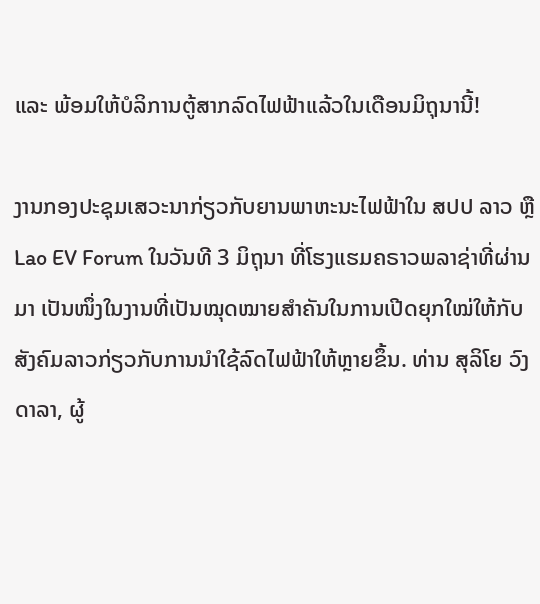ແລະ ພ້ອມໃຫ້ບໍລິການຕູ້ສາກລົດໄຟຟ້າແລ້ວໃນເດືອນມິຖຸນານີ້!

ງານກອງປະຊຸມເສວະນາກ່ຽວກັບຍານພາຫະນະໄຟຟ້າໃນ ສປປ ລາວ ຫຼື Lao EV Forum ໃນວັນທີ 3 ມິຖຸນາ ທີ່ໂຮງແຮມຄຣາວພລາຊ່າທີ່ຜ່ານມາ ເປັນໜຶ່ງໃນງານທີ່ເປັນໝຸດໝາຍສຳຄັນໃນການເປີດຍຸກໃໝ່ໃຫ້ກັບສັງຄົມລາວກ່ຽວກັບການນຳໃຊ້ລົດໄຟຟ້າໃຫ້ຫຼາຍຂຶ້ນ. ທ່ານ ສຸລິໂຍ ວົງດາລາ, ຜູ້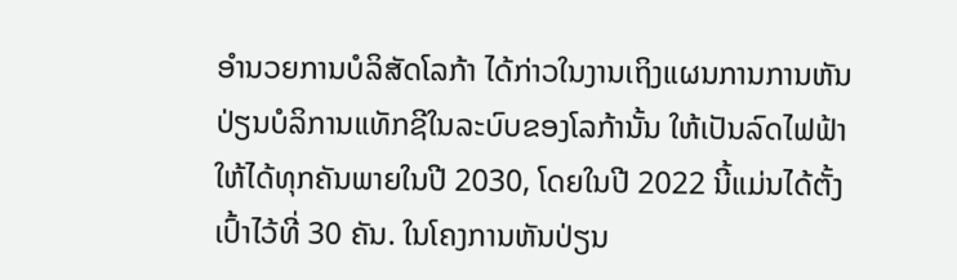ອຳນວຍການບໍລິສັດໂລກ້າ ໄດ້ກ່າວໃນງານເຖິງແຜນການການຫັນປ່ຽນບໍລິການແທັກຊີໃນລະບົບຂອງໂລກ້ານັ້ນ ໃຫ້ເປັນລົດໄຟຟ້າໃຫ້ໄດ້ທຸກຄັນພາຍໃນປີ 2030, ໂດຍໃນປີ 2022 ນີ້ແມ່ນໄດ້ຕັ້ງເປົ້າໄວ້ທີ່ 30 ຄັນ. ໃນໂຄງການຫັນປ່ຽນ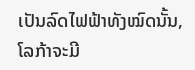ເປັນລົດໄຟຟ້າທັງໝົດນັ້ນ, ໂລກ້າຈະມີ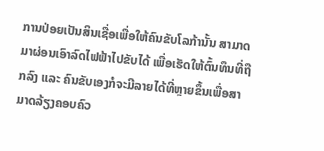ການປ່ອຍເປັນສິນເຊື່ອເພື່ອໃຫ້ຄົນຂັບໂລກ້ານັ້ນ ສາມາດມາຜ່ອນເອົາລົດໄຟຟ້າໄປຂັບໄດ້ ເພື່ອເຮັດໃຫ້ຕົ້ນທຶນທີ່ຖືກລົງ ແລະ ຄົນຂັບເອງກໍຈະມີລາຍໄດ້ທີ່ຫຼາຍຂຶ້ນເພື່ອສາມາດລ້ຽງຄອບຄົວ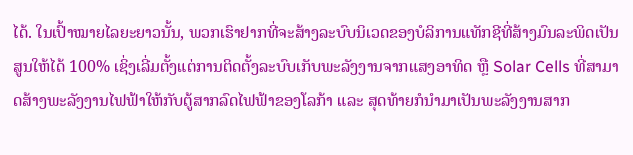ໄດ້. ໃນເປົ້າໝາຍໄລຍະຍາວນັ້ນ, ພວກເຮົາຢາກທີ່ຈະສ້າງລະບົບນິເວດຂອງບໍລິການແທັກຊີທີ່ສ້າງມົນລະພິດເປັນສູນໃຫ້ໄດ້ 100% ເຊິ່ງເລີ່ມຕັ້ງແຕ່ການຕິດຕັ້ງລະບົບເກັບພະລັງງານຈາກແສງອາທິດ ຫຼື Solar Cells ທີ່ສາມາດສ້າງພະລັງງານໄຟຟ້າໃຫ້ກັບຕູ້ສາກລົດໄຟຟ້າຂອງໂລກ້າ ແລະ ສຸດທ້າຍກໍນຳມາເປັນພະລັງງານສາກ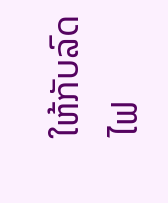ໃຫ້ກັບລົດໄຟ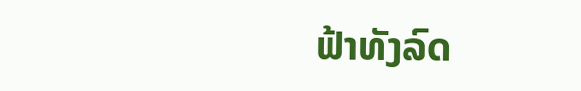ຟ້າທັງລົດ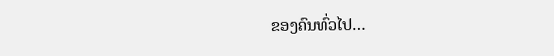ຂອງຄົນທົ່ວໄປ…